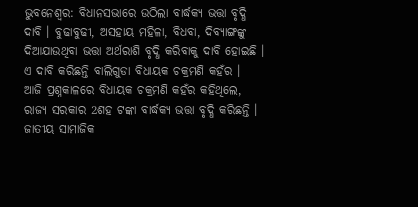ଭୁବନେଶ୍ବର: ବିଧାନସଭାରେ ଉଠିଲା ବାର୍ଦ୍ଧକ୍ୟ ଭତ୍ତା ବୃଦ୍ଧି ଦାବି । ବୁଢାବୁଢୀ, ଅସହାୟ ମହିଳା, ବିଧବା, ଦିବ୍ୟାଙ୍ଗଙ୍କୁ ଦିଆଯାଉଥିବା ଭତ୍ତା ଅର୍ଥରାଶି ବୃଦ୍ଧି କରିବାକୁ ଦାବି ହୋଇଛି । ଏ ଦାବି କରିଛନ୍ତି ବାଲିଗୁଡା ବିଧାୟକ ଚକ୍ରମଣି କହଁର ।
ଆଜି ପ୍ରଶ୍ନକାଳରେ ବିଧାୟକ ଚକ୍ରମଣି କହଁର କହିଥିଲେ, ରାଜ୍ୟ ସରକାର 2ଶହ ଟଙ୍କା ବାର୍ଦ୍ଧକ୍ୟ ଭତ୍ତା ବୃଦ୍ଧି କରିଛନ୍ତି । ଜାତୀୟ ସାମାଜିକ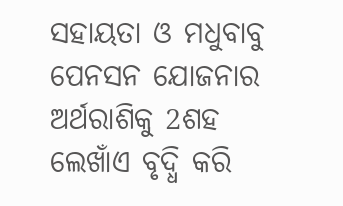ସହାୟତା ଓ ମଧୁବାବୁ ପେନସନ ଯୋଜନାର ଅର୍ଥରାଶିକୁ 2ଶହ ଲେଖାଁଏ ବୃଦ୍ଧି କରି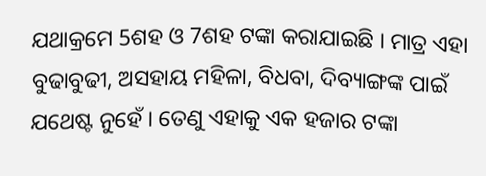ଯଥାକ୍ରମେ 5ଶହ ଓ 7ଶହ ଟଙ୍କା କରାଯାଇଛି । ମାତ୍ର ଏହା ବୁଢାବୁଢୀ, ଅସହାୟ ମହିଳା, ବିଧବା, ଦିବ୍ୟାଙ୍ଗଙ୍କ ପାଇଁ ଯଥେଷ୍ଟ ନୁହେଁ । ତେଣୁ ଏହାକୁ ଏକ ହଜାର ଟଙ୍କା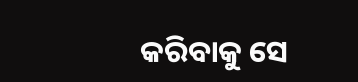କରିବାକୁ ସେ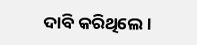ଦାବି କରିଥିଲେ ।